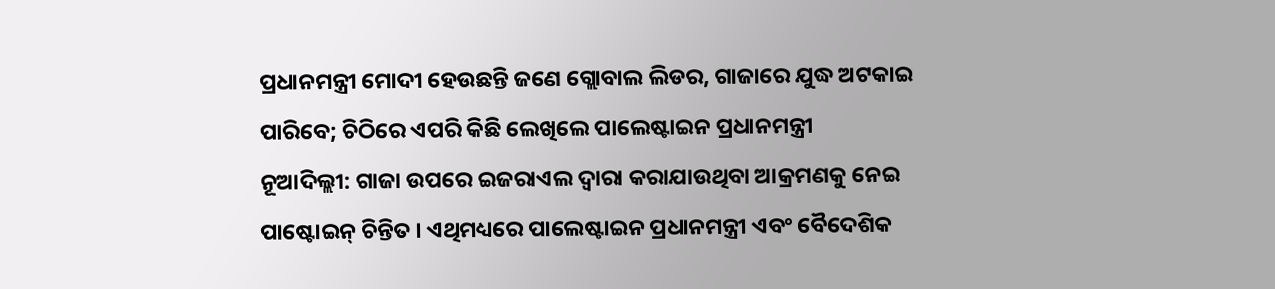ପ୍ରଧାନମନ୍ତ୍ରୀ ମୋଦୀ ହେଉଛନ୍ତି ଜଣେ ଗ୍ଲୋବାଲ ଲିଡର, ଗାଜାରେ ଯୁଦ୍ଧ ଅଟକାଇ ପାରିବେ; ଚିଠିରେ ଏପରି କିଛି ଲେଖିଲେ ପାଲେଷ୍ଟାଇନ ପ୍ରଧାନମନ୍ତ୍ରୀ
ନୂଆଦିଲ୍ଲୀ: ଗାଜା ଉପରେ ଇଜରାଏଲ ଦ୍ୱାରା କରାଯାଉଥିବା ଆକ୍ରମଣକୁ ନେଇ ପାଷ୍ଟୋଇନ୍ ଚିନ୍ତିତ । ଏଥିମଧ୍ୟରେ ପାଲେଷ୍ଟାଇନ ପ୍ରଧାନମନ୍ତ୍ରୀ ଏବଂ ବୈଦେଶିକ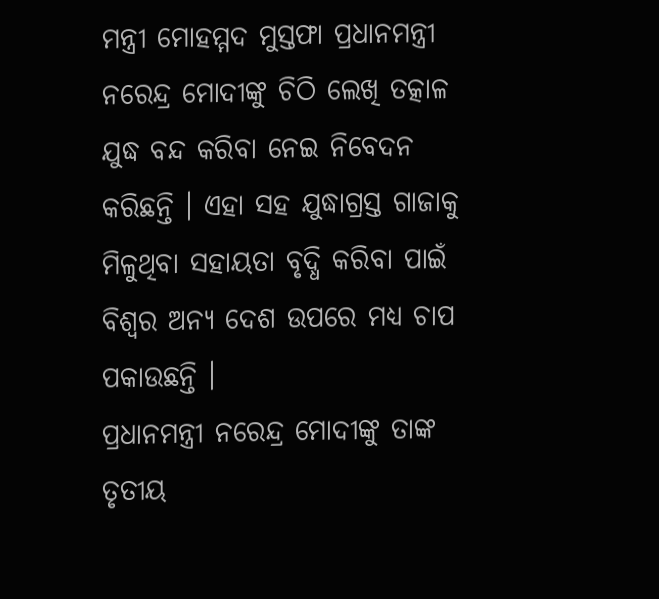ମନ୍ତ୍ରୀ ମୋହମ୍ମଦ ମୁସ୍ତଫା ପ୍ରଧାନମନ୍ତ୍ରୀ ନରେନ୍ଦ୍ର ମୋଦୀଙ୍କୁ ଚିଠି ଲେଖି ତତ୍କାଳ ଯୁଦ୍ଧ ବନ୍ଦ କରିବା ନେଇ ନିବେଦନ କରିଛନ୍ତି । ଏହା ସହ ଯୁଦ୍ଧାଗ୍ରସ୍ତ ଗାଜାକୁ ମିଳୁଥିବା ସହାୟତା ବୃଦ୍ଧି କରିବା ପାଇଁ ବିଶ୍ୱର ଅନ୍ୟ ଦେଶ ଉପରେ ମଧ୍ୟ ଚାପ ପକାଉଛନ୍ତି ।
ପ୍ରଧାନମନ୍ତ୍ରୀ ନରେନ୍ଦ୍ର ମୋଦୀଙ୍କୁ ତାଙ୍କ ତୃତୀୟ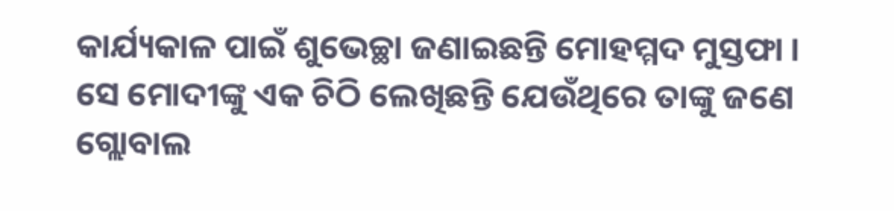କାର୍ଯ୍ୟକାଳ ପାଇଁ ଶୁଭେଚ୍ଛା ଜଣାଇଛନ୍ତି ମୋହମ୍ମଦ ମୁସ୍ତଫା । ସେ ମୋଦୀଙ୍କୁ ଏକ ଚିଠି ଲେଖିଛନ୍ତି ଯେଉଁଥିରେ ତାଙ୍କୁ ଜଣେ ଗ୍ଲୋବାଲ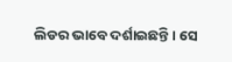ଲିଡର ଭାବେ ଦର୍ଶାଇଛନ୍ତି । ସେ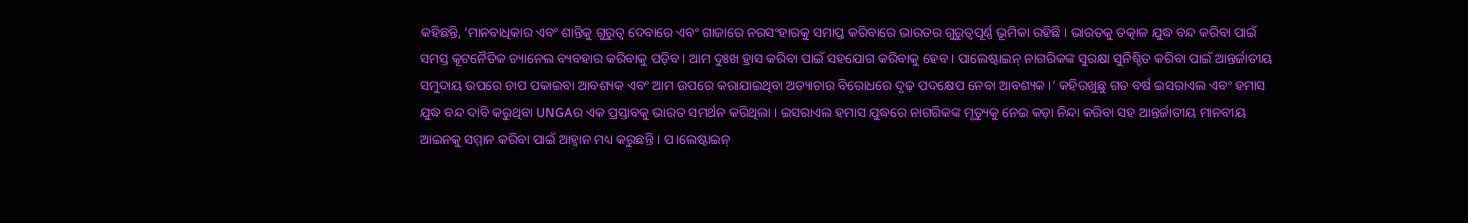କହିଛନ୍ତି, ‘ମାନବାଧିକାର ଏବଂ ଶାନ୍ତିକୁ ଗୁରୁତ୍ୱ ଦେବାରେ ଏବଂ ଗାଜାରେ ନରସଂହାରକୁ ସମାପ୍ତ କରିବାରେ ଭାରତର ଗୁରୁତ୍ୱପୂର୍ଣ୍ଣ ଭୂମିକା ରହିଛି । ଭାରତକୁ ତତ୍କାଳ ଯୁଦ୍ଧ ବନ୍ଦ କରିବା ପାଇଁ ସମସ୍ତ କୂଟନୈତିକ ଚ୍ୟାନେଲ ବ୍ୟବହାର କରିବାକୁ ପଡ଼ିବ । ଆମ ଦୁଃଖ ହ୍ରାସ କରିବା ପାଇଁ ସହଯୋଗ କରିବାକୁ ହେବ । ପାଲେଷ୍ଟାଇନ୍ ନାଗରିକଙ୍କ ସୁରକ୍ଷା ସୁନିଶ୍ଚିତ କରିବା ପାଇଁ ଆନ୍ତର୍ଜାତୀୟ ସମୁଦାୟ ଉପରେ ଚାପ ପକାଇବା ଆବଶ୍ୟକ ଏବଂ ଆମ ଉପରେ କରାଯାଇଥିବା ଅତ୍ୟାଚାର ବିରୋଧରେ ଦୃଢ଼ ପଦକ୍ଷେପ ନେବା ଆବଶ୍ୟକ ।’ କହିରଖୁଛୁ ଗତ ବର୍ଷ ଇସରାଏଲ ଏବଂ ହମାସ ଯୁଦ୍ଧ ବନ୍ଦ ଦାବି କରୁଥିବା UNGAର ଏକ ପ୍ରସ୍ତାବକୁ ଭାରତ ସମର୍ଥନ କରିଥିଲା । ଇସରାଏଲ ହମାସ ଯୁଦ୍ଧରେ ନାଗରିକଙ୍କ ମୃତ୍ୟୁକୁ ନେଇ କଡ଼ା ନିନ୍ଦା କରିବା ସହ ଆନ୍ତର୍ଜାତୀୟ ମାନବୀୟ ଆଇନକୁ ସମ୍ମାନ କରିବା ପାଇଁ ଆହ୍ୱାନ ମଧ୍ୟ କରୁଛନ୍ତି । ପ।ଲେଷ୍ଟାଇନ୍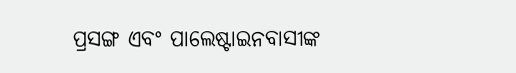ପ୍ରସଙ୍ଗ ଏବଂ ପାଲେଷ୍ଟାଇନବାସୀଙ୍କ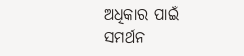ଅଧିକାର ପାଇଁ ସମର୍ଥନ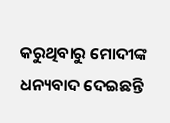କରୁଥିବାରୁ ମୋଦୀଙ୍କ ଧନ୍ୟବାଦ ଦେଇଛନ୍ତି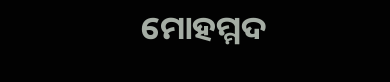ମୋହମ୍ମଦ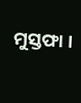ମୁସ୍ତଫା ।